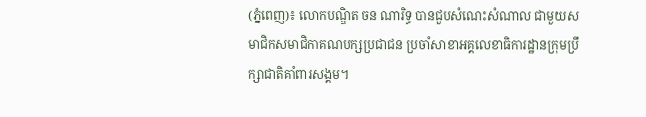(ភ្នំពេញ)៖ លោកបណ្ឌិត ចន ណារិទ្ធ បានជួបសំណេះសំណាល ជាមួយសមាជិកសមាជិកាគណបក្សប្រជាជន ប្រចាំសាខាអគ្គលេខាធិការដ្ឋានក្រុមប្រឹក្សាជាតិគាំពារសង្គម។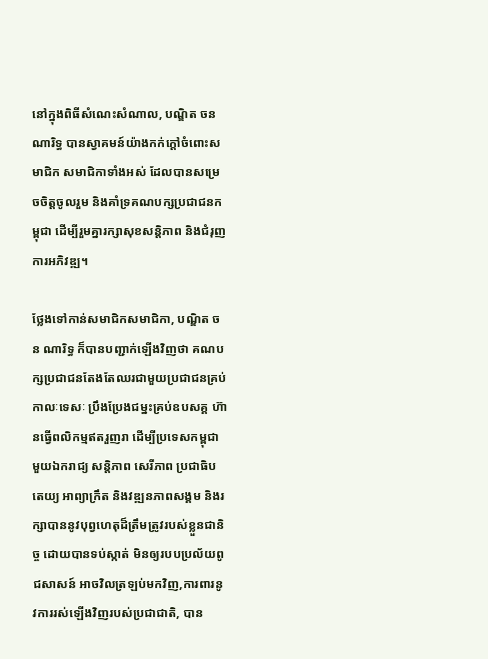នៅក្នុងពិធីសំណេះសំណាល, បណ្ឌិត ចន ណារិទ្ធ បានស្វាគមន៍យ៉ាងកក់ក្តៅចំពោះសមាជិក សមាជិកាទាំងអស់ ដែលបានសម្រេចចិត្តចូលរួម និងគាំទ្រគណបក្សប្រជាជនកម្ពុជា ដើម្បីរួមគ្នារក្សាសុខសន្តិភាព និងជំរុញការអភិវឌ្ឍ។

ថ្លែងទៅកាន់សមាជិកសមាជិកា, បណ្ឌិត ចន ណារិទ្ធ ក៏បានបញ្ជាក់ឡើងវិញថា គណបក្សប្រជាជនតែងតែឈរជាមួយប្រជាជនគ្រប់កាលៈទេសៈ ប្រឹងប្រែងជម្នះគ្រប់ឧបសគ្គ ហ៊ានធ្វើពលិកម្មឥតរួញរា ដើម្បីប្រទេសកម្ពុជា មួយឯករាជ្យ សន្តិភាព សេរីភាព ប្រជាធិបតេយ្យ អាព្យាក្រឹត និងវឌ្ឍនភាពសង្គម និងរក្សាបាននូវបុព្វហេតុដ៏ត្រឹមត្រូវរបស់ខ្លួនជានិច្ច ដោយបានទប់ស្កាត់ មិនឲ្យរបបប្រល័យពូជសាសន៍ អាចវិលត្រឡប់មកវិញ,ការពារនូវការរស់ឡើងវិញរបស់ប្រជាជាតិ, បាន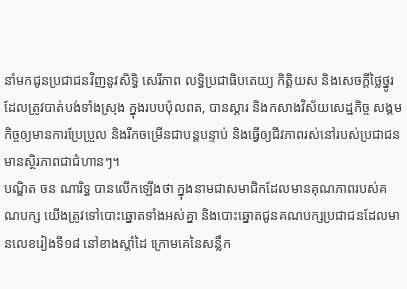នាំមកជូនប្រជាជនវិញនូវសិទ្ធិ សេរីភាព លទ្ធិប្រជាធិបតេយ្យ កិត្តិយស និងសេចក្តីថ្លៃថ្នូរដែលត្រូវបាត់បង់ទាំងស្រុង ក្នុងរបបប៉ុលពត, បានស្តារ និងកសាងវិស័យសេដ្ឋកិច្ច សង្គមកិច្ចឲ្យមានការប្រែប្រួល និងរីកចម្រើនជាបន្តបន្ទាប់ និងធ្វើឲ្យជីវភាពរស់នៅរបស់ប្រជាជនមានស្ថិរភាពជាជំហានៗ។
បណ្ឌិត ចន ណារិទ្ធ បានលើកឡើងថា ក្នុងនាមជាសមាជិកដែលមានគុណភាពរបស់គណបក្ស យើងត្រូវទៅបោះឆ្នោតទាំងអស់គ្នា និងបោះឆ្នោតជូនគណបក្សប្រជាជនដែលមានលេខរៀងទី១៨ នៅខាងស្ដាំដៃ ក្រោមគេនៃសន្លឹក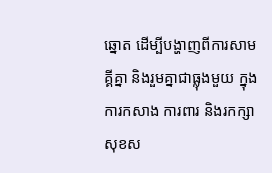ឆ្នោត ដើម្បីបង្ហាញពីការសាមគ្គីគ្នា និងរួមគ្នាជាធ្លុងមួយ ក្នុងការកសាង ការពារ និងរកក្សាសុខស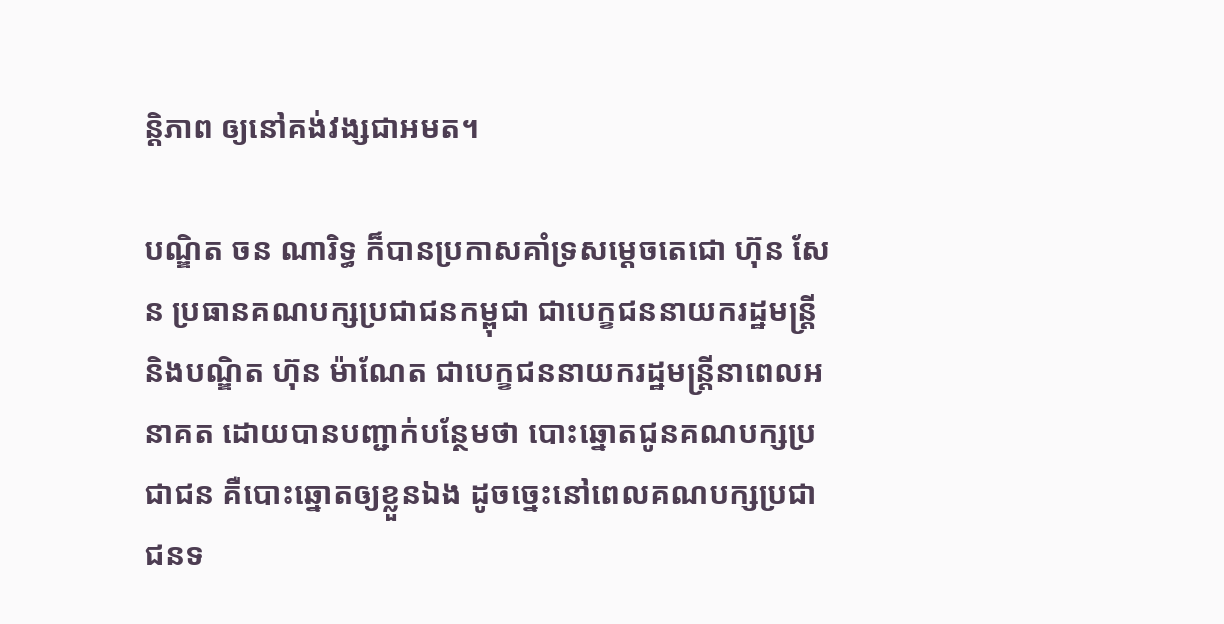ន្តិភាព ឲ្យនៅគង់វង្សជាអមត។

បណ្ឌិត ចន ណារិទ្ធ ក៏បានប្រកាសគាំទ្រសម្ដេចតេជោ ហ៊ុន សែន ប្រធានគណបក្សប្រជាជនកម្ពុជា ជាបេក្ខជននាយករដ្ឋមន្ត្រី និងបណ្ឌិត ហ៊ុន ម៉ាណែត ជាបេក្ខជននាយករដ្ឋមន្ត្រីនាពេលអនាគត ដោយបានបញ្ជាក់បន្ថែមថា បោះឆ្នោតជូនគណបក្សប្រជាជន គឺបោះឆ្នោតឲ្យខ្លួនឯង ដូចច្នេះនៅពេលគណបក្សប្រជាជនទ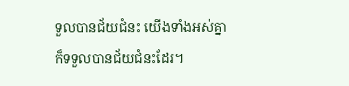ទួលបានជ័យជំនះ យើងទាំងអស់គ្នា ក៏ទទួលបានជ័យជំនះដែរ។